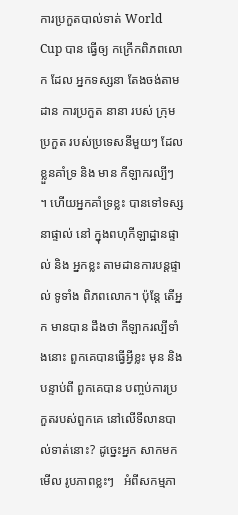ការប្រកួតបាល់ទាត់ World Cup បាន ធ្វើឲ្យ កក្រើកពិភពលោក ដែល អ្នកទស្សនា តែងចង់តាមដាន ការប្រកួត នានា របស់ ក្រុមប្រកួត របស់ប្រទេសនីមួយៗ ដែលខ្លួនគាំទ្រ និង មាន កីឡាករល្បីៗ ។ ហើយអ្នកគាំទ្រខ្លះ បានទៅទស្សនាផ្ទាល់ នៅ ក្នុងពហុកីឡាដ្ឋានផ្ទាល់ និង អ្នកខ្លះ តាមដានការបន្តផ្ទាល់ ទូទាំង ពិភពលោក។ ប៉ុន្តែ តើអ្នក មានបាន ដឹងថា កីឡាករល្បីទាំងនោះ ពួកគេបានធ្វើអ្វីខ្លះ មុន និង បន្ទាប់ពី ពួកគេបាន បញ្ចប់ការប្រកួតរបស់ពួកគេ នៅលើទីលានបាល់ទាត់នោះ? ដូច្នេះអ្នក សាកមកមើល រូបភាពខ្លះៗ   អំពីសកម្មភា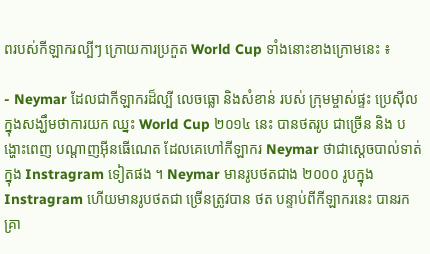ពរបស់កីឡាករល្បីៗ ក្រោយការប្រកួត World Cup ទាំងនោះខាងក្រោមនេះ ៖

- Neymar ដែលជាកីឡាករដ៏ល្បី លេចធ្លោ និងសំខាន់ របស់ ក្រុមម្ចាស់ផ្ទះ ប្រេស៊ីល ក្នុងសង្ឃឹមថាការយក ឈ្នះ World Cup ២០១៤ នេះ បានថតរូប ជាច្រើន និង បង្ហោះពេញ បណ្តាញអ៊ីនធើណេត ដែលគេហៅកីឡាករ Neymar ថាជាសេ្តចបាល់ទាត់ក្នុង Instragram ទៀតផង ។ Neymar មានរូបថតជាង ២០០០ រូបក្នុង Instragram ហើយមានរូបថតជា ច្រើនត្រូវបាន ថត បន្ទាប់ពីកីឡាករនេះ បានរក គ្រា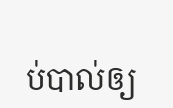ប់បាល់ឲ្យ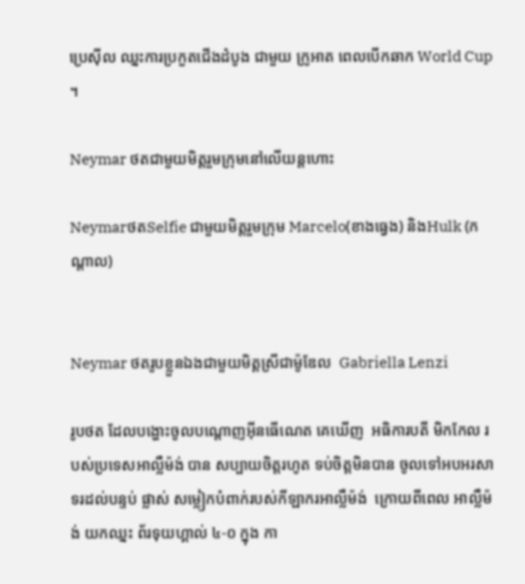ប្រេស៊ីល ឈ្នះការប្រកួតជើងដំបូង ជាមួយ ក្រូអាត ពេលបើកឆាក World Cup  ។

Neymar ថតជាមួយមិត្តរួមក្រុមនៅលើយន្តហោះ

NeymarថតSelfie ជាមួយមិត្តរួមក្រុម Marcelo(ខាងធ្វេង) និងHulk (កណ្តាល)


Neymar ថតរូបខ្លួនឯងជាមួយមិត្តស្រីជាម៉ូឌែល  Gabriella Lenzi

រូបថត ដែលបង្ហោះចូលបណ្តោញអ៊ីនធើណេត គេឃើញ  អធិការបតី មិកកែល របស់ប្រទេសអាល្លឺម៉ង់ បាន សប្បាយចិត្តរហូត ទប់ចិត្តមិនបាន ចូលទៅអបអរសាទរដល់បន្ទប់ ផ្លាស់ សម្លៀកបំពាក់របស់កីឡាករអាល្លឺម៉ង់  ក្រោយពីពេល អាល្លឺម៉ង់ យកឈ្នះ ព័រទុយហ្គាល់ ៤-០ ក្នុង កា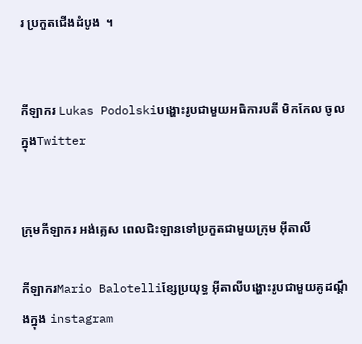រ ប្រកួតជើងដំបូង  ។


កីឡាករ Lukas Podolskiបង្ហោះរូបជាមួយអធិការបតី មិកកែល ចូលក្នុងTwitter


ក្រុមកីឡាករ អង់គ្លេស ពេលជិះឡានទៅប្រកួតជាមួយក្រុម អ៊ីតាលី

កីឡាករMario Balotelliខ្សែប្រយុទ្ធ អ៊ីតាលីបង្ហោះរូបជាមួយគូដណ្តឹងក្នុង instagram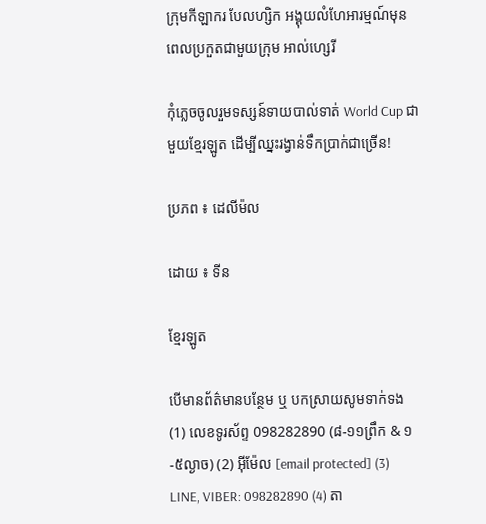ក្រុមកីឡាករ បែលហ្សិក អង្គុយលំហែអារម្មណ៍មុនពេលប្រកួតជាមួយក្រុម អាល់ហ្សេរី

កុំភ្លេចចូលរួមទស្សន៍ទាយបាល់ទាត់ World Cup ជាមួយខ្មែរឡូត ដើម្បីឈ្នះរង្វាន់ទឹកប្រាក់ជាច្រើន!

ប្រភព ៖ ដេលីម៉ល

ដោយ ៖ ទីន

ខ្មែរឡូត

បើមានព័ត៌មានបន្ថែម ឬ បកស្រាយសូមទាក់ទង (1) លេខទូរស័ព្ទ 098282890 (៨-១១ព្រឹក & ១-៥ល្ងាច) (2) អ៊ីម៉ែល [email protected] (3) LINE, VIBER: 098282890 (4) តា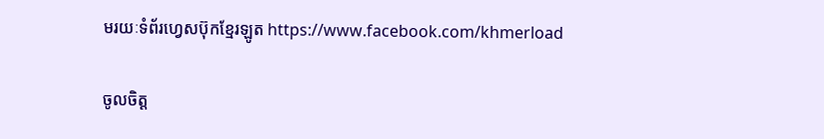មរយៈទំព័រហ្វេសប៊ុកខ្មែរឡូត https://www.facebook.com/khmerload

ចូលចិត្ត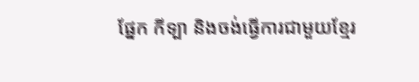ផ្នែក កីទ្បា និងចង់ធ្វើការជាមួយខ្មែរ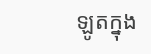ឡូតក្នុង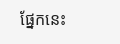ផ្នែកនេះ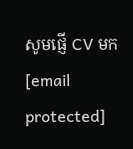សូមផ្ញើ CV មក [email protected]